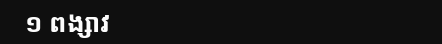១ ពង្សាវ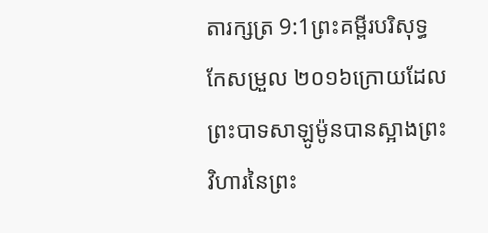តារក្សត្រ 9:1ព្រះគម្ពីរបរិសុទ្ធកែសម្រួល ២០១៦ក្រោយដែលព្រះបាទសាឡូម៉ូនបានស្អាងព្រះវិហារនៃព្រះ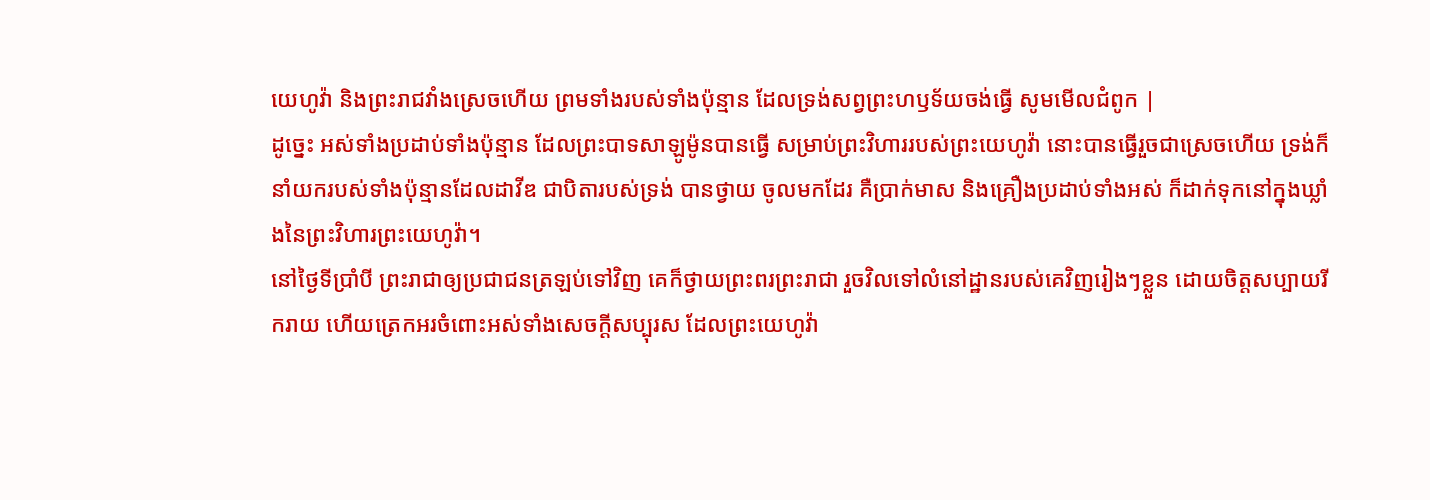យេហូវ៉ា និងព្រះរាជវាំងស្រេចហើយ ព្រមទាំងរបស់ទាំងប៉ុន្មាន ដែលទ្រង់សព្វព្រះហឫទ័យចង់ធ្វើ សូមមើលជំពូក |
ដូច្នេះ អស់ទាំងប្រដាប់ទាំងប៉ុន្មាន ដែលព្រះបាទសាឡូម៉ូនបានធ្វើ សម្រាប់ព្រះវិហាររបស់ព្រះយេហូវ៉ា នោះបានធ្វើរួចជាស្រេចហើយ ទ្រង់ក៏នាំយករបស់ទាំងប៉ុន្មានដែលដាវីឌ ជាបិតារបស់ទ្រង់ បានថ្វាយ ចូលមកដែរ គឺប្រាក់មាស និងគ្រឿងប្រដាប់ទាំងអស់ ក៏ដាក់ទុកនៅក្នុងឃ្លាំងនៃព្រះវិហារព្រះយេហូវ៉ា។
នៅថ្ងៃទីប្រាំបី ព្រះរាជាឲ្យប្រជាជនត្រឡប់ទៅវិញ គេក៏ថ្វាយព្រះពរព្រះរាជា រួចវិលទៅលំនៅដ្ឋានរបស់គេវិញរៀងៗខ្លួន ដោយចិត្តសប្បាយរីករាយ ហើយត្រេកអរចំពោះអស់ទាំងសេចក្ដីសប្បុរស ដែលព្រះយេហូវ៉ា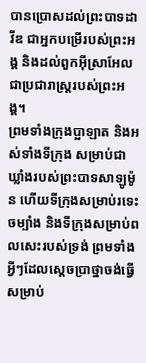បានប្រោសដល់ព្រះបាទដាវីឌ ជាអ្នកបម្រើរបស់ព្រះអង្គ និងដល់ពួកអ៊ីស្រាអែល ជាប្រជារាស្ត្ររបស់ព្រះអង្គ។
ព្រមទាំងក្រុងប្អាឡាត និងអស់ទាំងទីក្រុង សម្រាប់ជាឃ្លាំងរបស់ព្រះបាទសាឡូម៉ូន ហើយទីក្រុងសម្រាប់រទេះចម្បាំង និងទីក្រុងសម្រាប់ពលសេះរបស់ទ្រង់ ព្រមទាំងអ្វីៗដែលស្តេចប្រាថ្នាចង់ធ្វើ សម្រាប់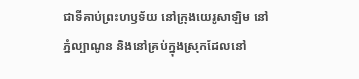ជាទីគាប់ព្រះហឫទ័យ នៅក្រុងយេរូសាឡិម នៅភ្នំល្បាណូន និងនៅគ្រប់ក្នុងស្រុកដែលនៅ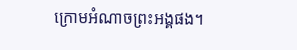ក្រោមអំណាចព្រះអង្គផង។